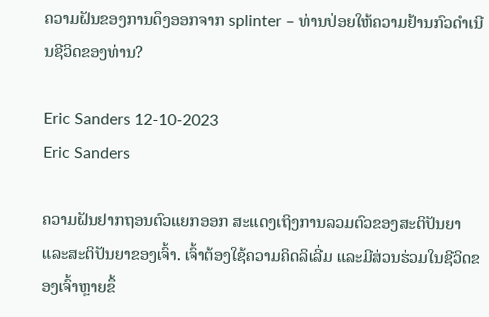ຄວາມຝັນຂອງການດຶງອອກຈາກ splinter – ທ່ານປ່ອຍໃຫ້ຄວາມຢ້ານກົວດໍາເນີນຊີວິດຂອງທ່ານ?

Eric Sanders 12-10-2023
Eric Sanders

ຄວາມຝັນຢາກຖອນຕົວແຍກອອກ ສະແດງເຖິງການລວມຕົວຂອງສະຕິປັນຍາ ແລະສະຕິປັນຍາຂອງເຈົ້າ. ເຈົ້າຕ້ອງໃຊ້ຄວາມຄິດລິເລີ່ມ ແລະມີສ່ວນຮ່ວມໃນຊີວິດຂອງເຈົ້າຫຼາຍຂຶ້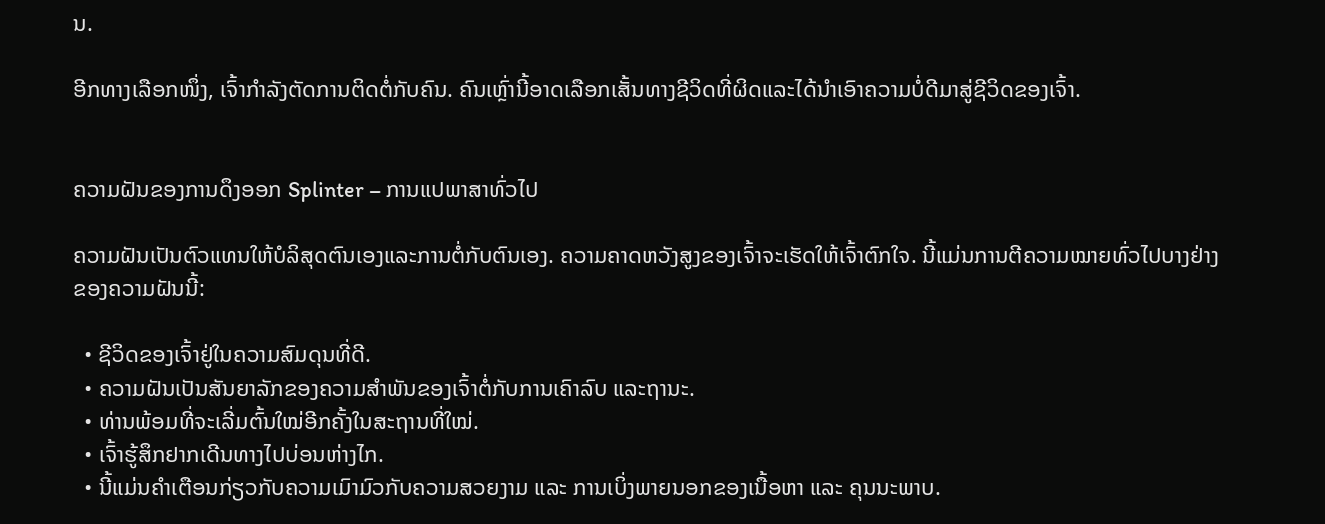ນ.

ອີກທາງເລືອກໜຶ່ງ, ເຈົ້າກຳລັງຕັດການຕິດຕໍ່ກັບຄົນ. ຄົນເຫຼົ່ານີ້ອາດເລືອກເສັ້ນທາງຊີວິດທີ່ຜິດແລະໄດ້ນຳເອົາຄວາມບໍ່ດີມາສູ່ຊີວິດຂອງເຈົ້າ.


ຄວາມຝັນຂອງການດຶງອອກ Splinter – ການແປພາສາທົ່ວໄປ

ຄວາມຝັນເປັນຕົວແທນໃຫ້ບໍລິສຸດຕົນເອງແລະການຕໍ່ກັບຕົນເອງ. ຄວາມຄາດຫວັງສູງຂອງເຈົ້າຈະເຮັດໃຫ້ເຈົ້າຕົກໃຈ. ນີ້ແມ່ນການຕີຄວາມໝາຍທົ່ວໄປບາງຢ່າງຂອງຄວາມຝັນນີ້:

  • ຊີວິດຂອງເຈົ້າຢູ່ໃນຄວາມສົມດຸນທີ່ດີ.
  • ຄວາມຝັນເປັນສັນຍາລັກຂອງຄວາມສຳພັນຂອງເຈົ້າຕໍ່ກັບການເຄົາລົບ ແລະຖານະ.
  • ທ່ານພ້ອມທີ່ຈະເລີ່ມຕົ້ນໃໝ່ອີກຄັ້ງໃນສະຖານທີ່ໃໝ່.
  • ເຈົ້າຮູ້ສຶກຢາກເດີນທາງໄປບ່ອນຫ່າງໄກ.
  • ນີ້ແມ່ນຄຳເຕືອນກ່ຽວກັບຄວາມເມົາມົວກັບຄວາມສວຍງາມ ແລະ ການເບິ່ງພາຍນອກຂອງເນື້ອຫາ ແລະ ຄຸນນະພາບ.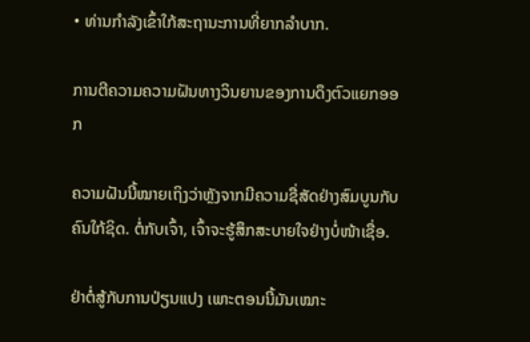• ທ່ານກຳລັງເຂົ້າໃກ້ສະຖານະການທີ່ຍາກລຳບາກ.

ການຕີຄວາມຄວາມຝັນທາງວິນຍານຂອງການດຶງຕົວແຍກອອກ

ຄວາມຝັນນີ້ໝາຍເຖິງວ່າຫຼັງຈາກມີຄວາມຊື່ສັດຢ່າງສົມບູນກັບຄົນໃກ້ຊິດ. ຕໍ່ກັບເຈົ້າ, ເຈົ້າຈະຮູ້ສຶກສະບາຍໃຈຢ່າງບໍ່ໜ້າເຊື່ອ.

ຢ່າຕໍ່ສູ້ກັບການປ່ຽນແປງ ເພາະຕອນນີ້ມັນເໝາະ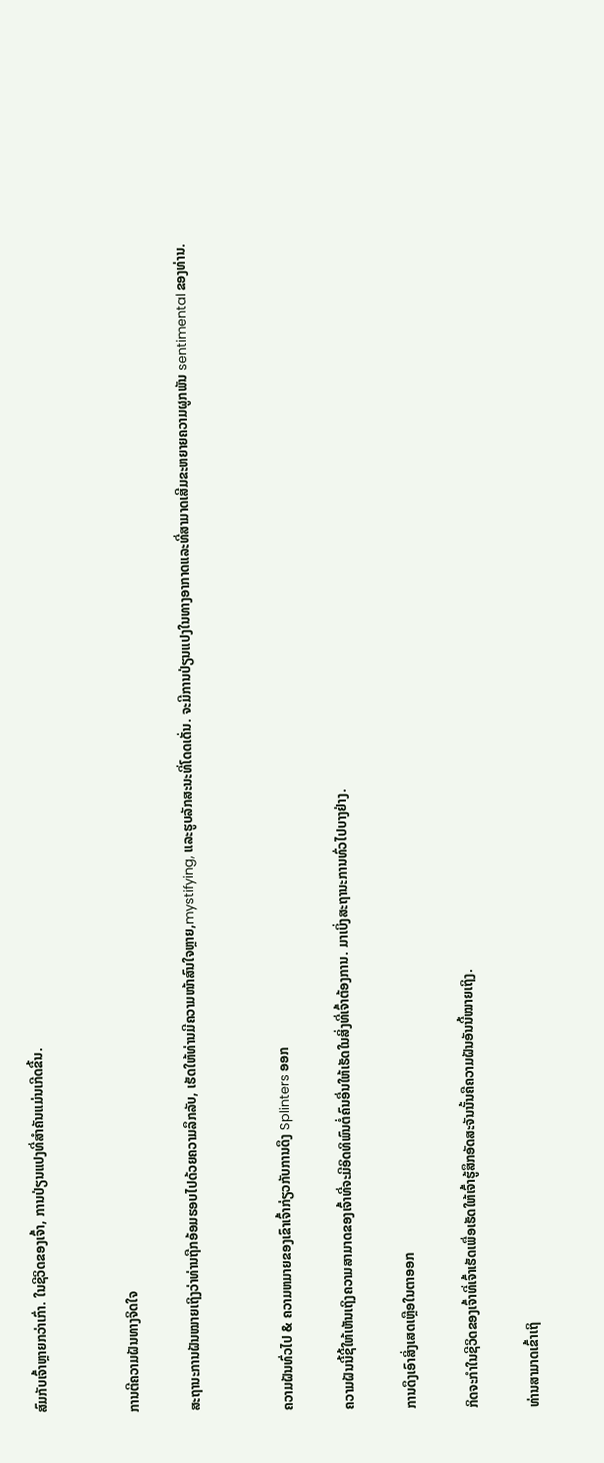ສົມກັບເຈົ້າຫຼາຍກວ່າເກົ່າ. ໃນຊີວິດຂອງເຈົ້າ, ການປ່ຽນແປງທີ່ສໍາຄັນແມ່ນເກີດຂື້ນ.


ການຕີຄວາມຝັນທາງຈິດໃຈ

ສະຖານະການຝັນໝາຍເຖິງວ່າທ່ານຖືກອ້ອມຮອບໄປດ້ວຍຄວາມລຶກລັບ, ເຮັດໃຫ້ທ່ານມີຄວາມໜ້າສົນໃຈຫຼາຍ,mystifying, ແລະຮູບລັກສະນະທີ່ໂດດເດັ່ນ. ຈະມີການປ່ຽນແປງໃນທາງອາກາດແລະທີ່ສາມາດເສີມຂະຫຍາຍຄວາມຜູກພັນ sentimental ຂອງທ່ານ.


ຄວາມຝັນທົ່ວໄປ & ຄວາມຫມາຍຂອງເຂົາເຈົ້າກ່ຽວກັບການດຶງ Splinters ອອກ

ຄວາມຝັນນີ້ຊີ້ໃຫ້ເຫັນເຖິງຄວາມສາມາດຂອງເຈົ້າທີ່ຈະມີອິດທິພົນຕໍ່ຄົນອື່ນໃຫ້ເຮັດໃນສິ່ງທີ່ເຈົ້າຕ້ອງການ. ມາເບິ່ງສະຖານະການທົ່ວໄປບາງຢ່າງ.

ການດຶງເອົາສິ່ງເສດເຫຼືອໃນຕາອອກ

ກິດຈະກຳໃນຊີວິດຂອງເຈົ້າທີ່ເຈົ້າເຮັດເພື່ອເຮັດໃຫ້ເຈົ້າຮູ້ສຶກອັດສະຈັນນັ້ນຄືຄວາມຝັນອັນນີ້ໝາຍເຖິງ.

ທ່ານສາມາດເຂົ້າເຖິ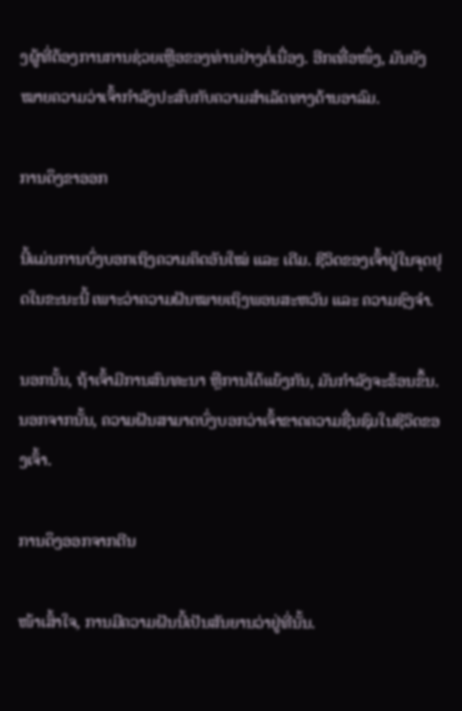ງຜູ້ທີ່ຕ້ອງການການຊ່ວຍເຫຼືອຂອງທ່ານຢ່າງຕໍ່ເນື່ອງ. ອີກເທື່ອໜຶ່ງ, ມັນຍັງໝາຍຄວາມວ່າເຈົ້າກຳລັງປະສົບກັບຄວາມສຳເລັດທາງດ້ານອາລົມ.

ການດຶງຂາອອກ

ນີ້ແມ່ນການບົ່ງບອກເຖິງຄວາມຄິດອັນໃໝ່ ແລະ ເດີມ. ຊີວິດຂອງເຈົ້າຢູ່ໃນຈຸດຢຸດໃນຂະນະນີ້ ເພາະວ່າຄວາມຝັນໝາຍເຖິງພອນສະຫວັນ ແລະ ຄວາມຊົງຈຳ.

ນອກນັ້ນ, ຖ້າເຈົ້າມີການສົນທະນາ ຫຼືການໂຕ້ແຍ້ງກັນ, ມັນກຳລັງຈະຮ້ອນຂຶ້ນ. ນອກຈາກນັ້ນ, ຄວາມຝັນສາມາດບົ່ງບອກວ່າເຈົ້າຂາດຄວາມຊື່ນຊົມໃນຊີວິດຂອງເຈົ້າ.

ການດຶງອອກຈາກຕີນ

ໜ້າເສົ້າໃຈ, ການມີຄວາມຝັນນີ້ເປັນສັນຍານວ່າຢູ່ທີ່ນັ້ນ.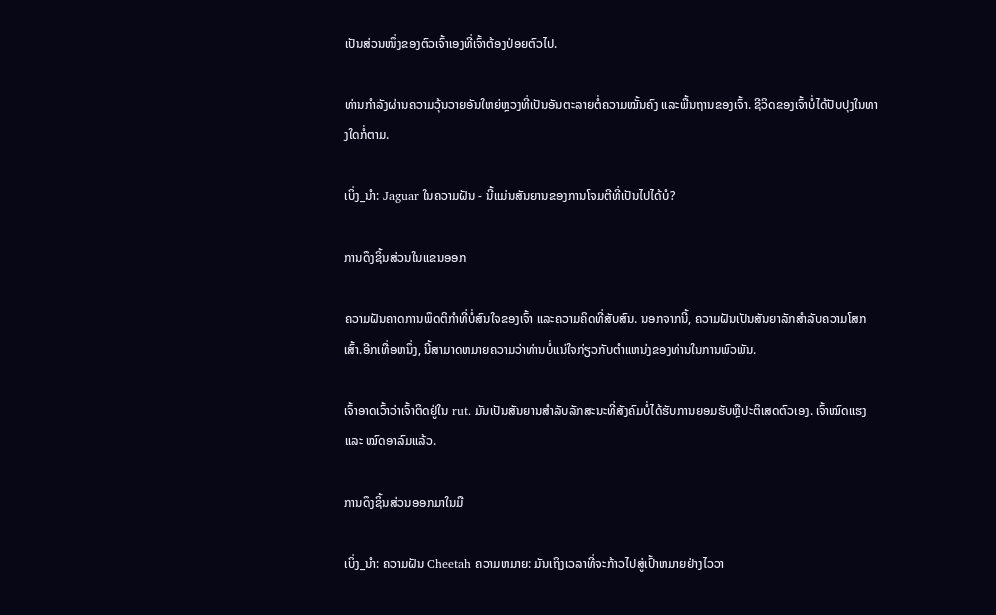ເປັນສ່ວນໜຶ່ງຂອງຕົວເຈົ້າເອງທີ່ເຈົ້າຕ້ອງປ່ອຍຕົວໄປ.

ທ່ານກຳລັງຜ່ານຄວາມວຸ້ນວາຍອັນໃຫຍ່ຫຼວງທີ່ເປັນອັນຕະລາຍຕໍ່ຄວາມໝັ້ນຄົງ ແລະພື້ນຖານຂອງເຈົ້າ. ຊີວິດຂອງເຈົ້າບໍ່ໄດ້ປັບປຸງໃນທາງໃດກໍ່ຕາມ.

ເບິ່ງ_ນຳ: Jaguar ໃນຄວາມຝັນ - ນີ້ແມ່ນສັນຍານຂອງການໂຈມຕີທີ່ເປັນໄປໄດ້ບໍ?

ການດຶງຊິ້ນສ່ວນໃນແຂນອອກ

ຄວາມຝັນຄາດການພຶດຕິກຳທີ່ບໍ່ສົນໃຈຂອງເຈົ້າ ແລະຄວາມຄິດທີ່ສັບສົນ. ນອກຈາກນີ້, ຄວາມຝັນເປັນສັນຍາລັກສໍາລັບຄວາມໂສກເສົ້າ.ອີກເທື່ອຫນຶ່ງ, ນີ້ສາມາດຫມາຍຄວາມວ່າທ່ານບໍ່ແນ່ໃຈກ່ຽວກັບຕໍາແຫນ່ງຂອງທ່ານໃນການພົວພັນ.

ເຈົ້າອາດເວົ້າວ່າເຈົ້າຕິດຢູ່ໃນ rut. ມັນເປັນສັນຍານສໍາລັບລັກສະນະທີ່ສັງຄົມບໍ່ໄດ້ຮັບການຍອມຮັບຫຼືປະຕິເສດຕົວເອງ. ເຈົ້າໝົດແຮງ ແລະ ໝົດອາລົມແລ້ວ.

ການດຶງຊິ້ນສ່ວນອອກມາໃນມື

ເບິ່ງ_ນຳ: ຄວາມຝັນ Cheetah ຄວາມຫມາຍ: ມັນເຖິງເວລາທີ່ຈະກ້າວໄປສູ່ເປົ້າຫມາຍຢ່າງໄວວາ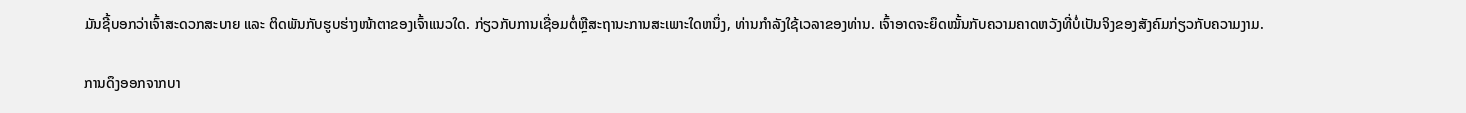ມັນຊີ້ບອກວ່າເຈົ້າສະດວກສະບາຍ ແລະ ຕິດພັນກັບຮູບຮ່າງໜ້າຕາຂອງເຈົ້າແນວໃດ. ກ່ຽວກັບການເຊື່ອມຕໍ່ຫຼືສະຖານະການສະເພາະໃດຫນຶ່ງ, ທ່ານກໍາລັງໃຊ້ເວລາຂອງທ່ານ. ເຈົ້າອາດຈະຍຶດໝັ້ນກັບຄວາມຄາດຫວັງທີ່ບໍ່ເປັນຈິງຂອງສັງຄົມກ່ຽວກັບຄວາມງາມ.

ການດຶງອອກຈາກບາ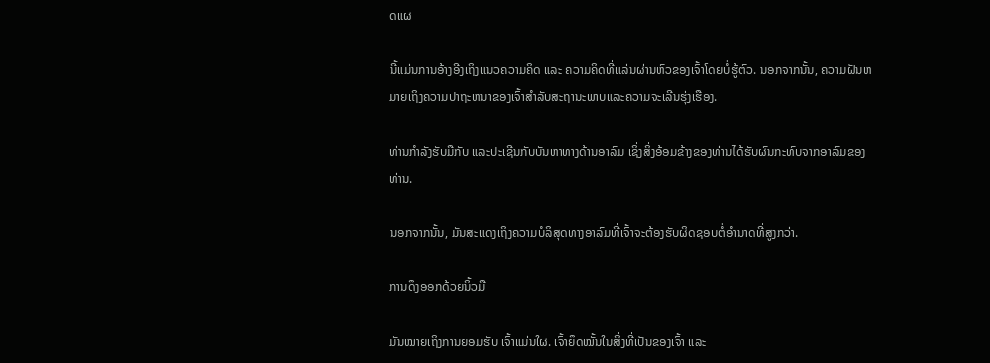ດແຜ

ນີ້ແມ່ນການອ້າງອີງເຖິງແນວຄວາມຄິດ ແລະ ຄວາມຄິດທີ່ແລ່ນຜ່ານຫົວຂອງເຈົ້າໂດຍບໍ່ຮູ້ຕົວ. ນອກຈາກນັ້ນ, ຄວາມຝັນຫມາຍເຖິງຄວາມປາຖະຫນາຂອງເຈົ້າສໍາລັບສະຖານະພາບແລະຄວາມຈະເລີນຮຸ່ງເຮືອງ.

ທ່ານກຳລັງຮັບມືກັບ ແລະປະເຊີນກັບບັນຫາທາງດ້ານອາລົມ ເຊິ່ງສິ່ງອ້ອມຂ້າງຂອງທ່ານໄດ້ຮັບຜົນກະທົບຈາກອາລົມຂອງທ່ານ.

ນອກຈາກນັ້ນ, ມັນສະແດງເຖິງຄວາມບໍລິສຸດທາງອາລົມທີ່ເຈົ້າຈະຕ້ອງຮັບຜິດຊອບຕໍ່ອຳນາດທີ່ສູງກວ່າ.

ການດຶງອອກດ້ວຍນິ້ວມື

ມັນໝາຍເຖິງການຍອມຮັບ ເຈົ້າແມ່ນໃຜ. ເຈົ້າຍຶດໝັ້ນໃນສິ່ງທີ່ເປັນຂອງເຈົ້າ ແລະ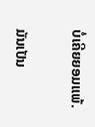ບໍ່ເຄີຍຍອມແພ້.

ມັນເປັນ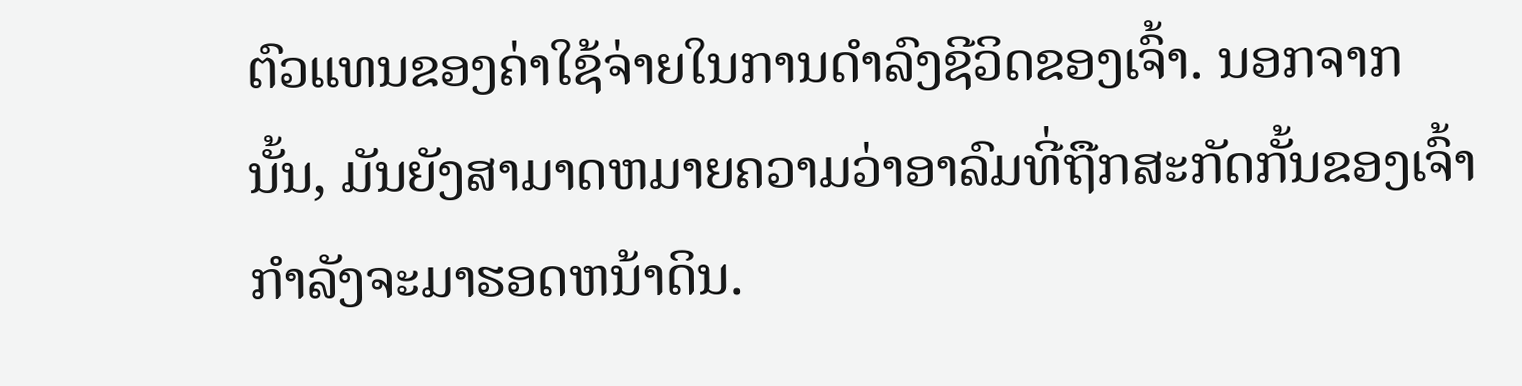ຕົວແທນຂອງຄ່າໃຊ້ຈ່າຍໃນການດຳລົງຊີວິດຂອງເຈົ້າ. ນອກຈາກນັ້ນ, ມັນຍັງສາມາດຫມາຍຄວາມວ່າອາລົມທີ່ຖືກສະກັດກັ້ນຂອງເຈົ້າກໍາລັງຈະມາຮອດຫນ້າດິນ.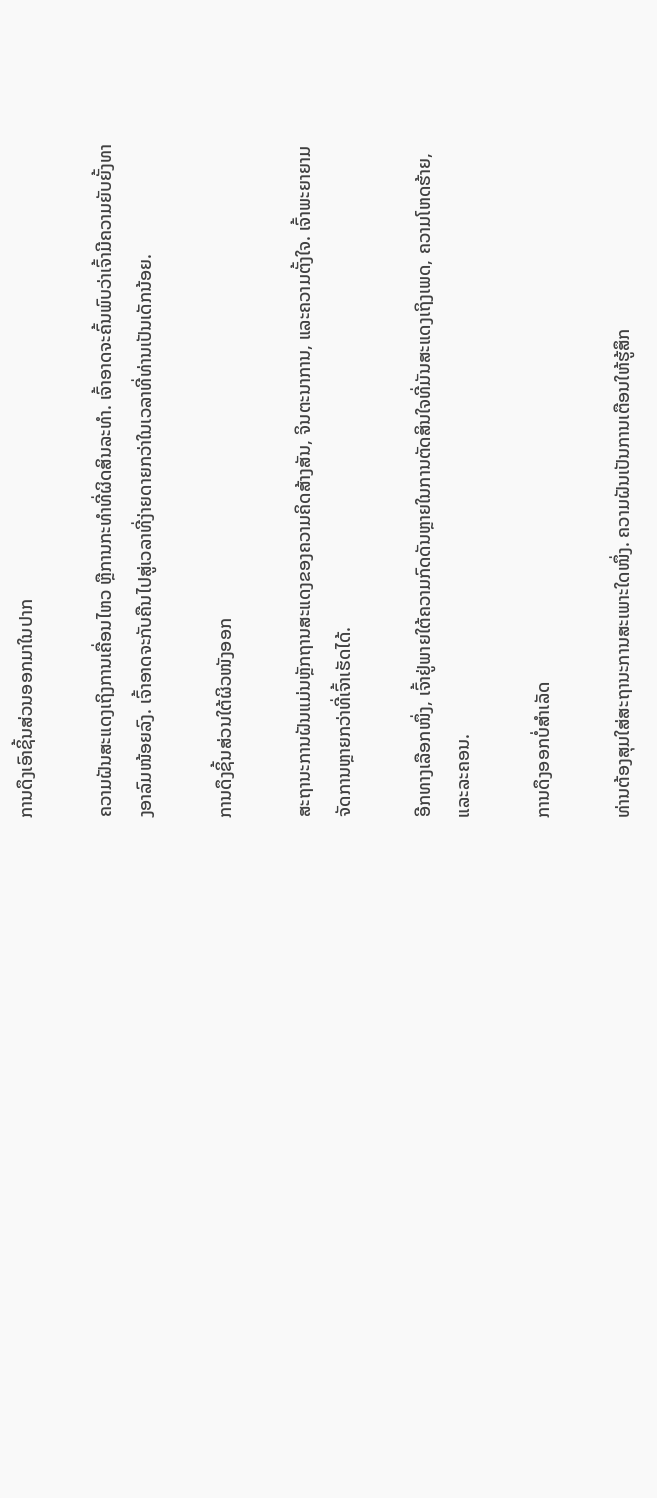ການດຶງເອົາຊິ້ນສ່ວນອອກມາໃນປາກ

ຄວາມຝັນສະແດງເຖິງການເຄື່ອນໄຫວ ຫຼືການກະທຳທີ່ຜິດສິນລະທຳ. ເຈົ້າອາດຈະຄົ້ນພົບວ່າເຈົ້າມີຄວາມຍັບຍັ້ງທາງອາລົມໜ້ອຍລົງ. ເຈົ້າອາດຈະກັບຄືນໄປສູ່ເວລາທີ່ງ່າຍດາຍກວ່າໃນເວລາທີ່ທ່ານເປັນເດັກນ້ອຍ.

ການດຶງຊິ້ນສ່ວນໃຕ້ຜິວໜັງອອກ

ສະຖານະການຝັນແມ່ນຫຼັກຖານສະແດງຂອງຄວາມຄິດສ້າງສັນ, ຈິນຕະນາການ, ແລະຄວາມຕັ້ງໃຈ. ເຈົ້າພະຍາຍາມຈັດການຫຼາຍກວ່າທີ່ເຈົ້າເຮັດໄດ້.

ອີກທາງເລືອກໜຶ່ງ, ເຈົ້າຢູ່ພາຍໃຕ້ຄວາມກົດດັນຫຼາຍໃນການຕັດສິນໃຈທີ່ມັນສະແດງເຖິງເພດ, ຄວາມໂຫດຮ້າຍ, ແລະລະຄອນ.

ການດຶງອອກບໍ່ສຳເລັດ

ທ່ານຕ້ອງສຸມໃສ່ສະຖານະການສະເພາະໃດໜຶ່ງ. ຄວາມຝັນເປັນການເຕືອນໃຫ້ຮູ້ສຶກ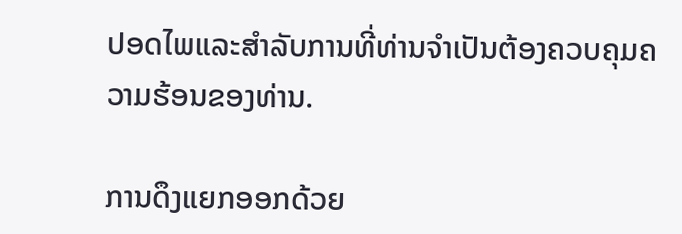ປອດໄພແລະສໍາລັບການທີ່ທ່ານຈໍາເປັນຕ້ອງຄວບຄຸມຄວາມຮ້ອນຂອງທ່ານ.

ການດຶງແຍກອອກດ້ວຍ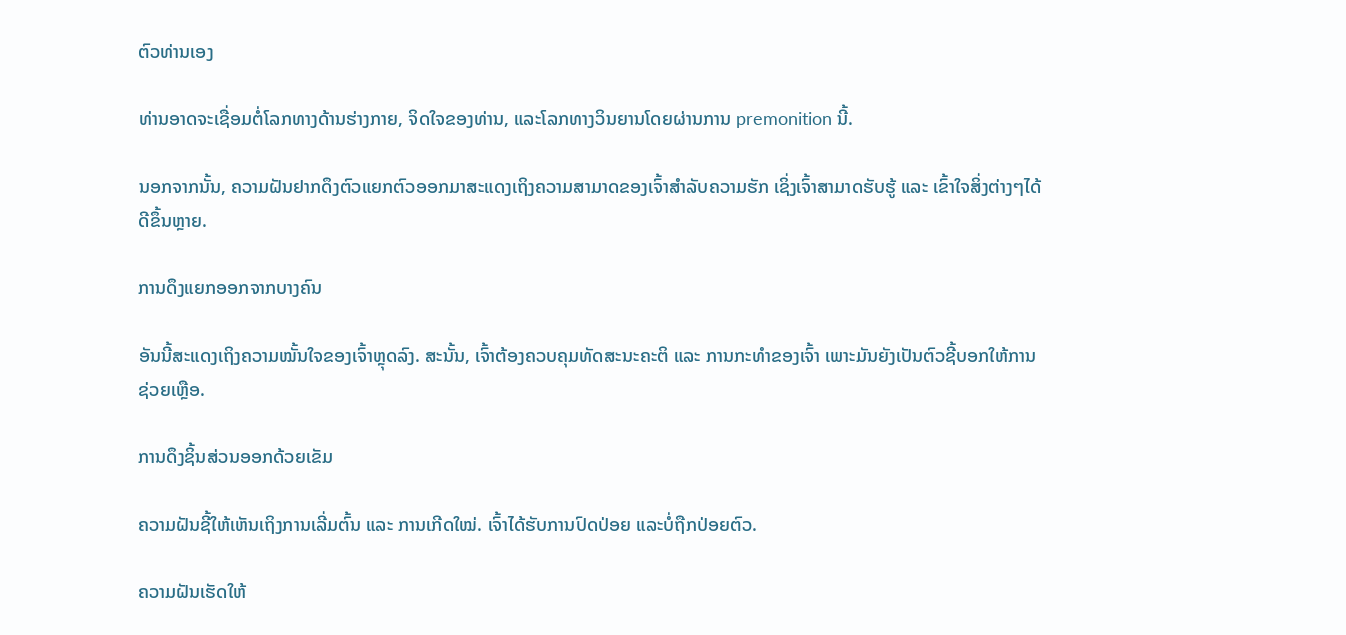ຕົວທ່ານເອງ

ທ່ານອາດຈະເຊື່ອມຕໍ່ໂລກທາງດ້ານຮ່າງກາຍ, ຈິດໃຈຂອງທ່ານ, ແລະໂລກທາງວິນຍານໂດຍຜ່ານການ premonition ນີ້.

ນອກຈາກນັ້ນ, ຄວາມຝັນຢາກດຶງຕົວແຍກຕົວອອກມາສະແດງເຖິງຄວາມສາມາດຂອງເຈົ້າສຳລັບຄວາມຮັກ ເຊິ່ງເຈົ້າສາມາດຮັບຮູ້ ແລະ ເຂົ້າໃຈສິ່ງຕ່າງໆໄດ້ດີຂຶ້ນຫຼາຍ.

ການດຶງແຍກອອກຈາກບາງຄົນ

ອັນນີ້ສະແດງເຖິງຄວາມໝັ້ນໃຈຂອງເຈົ້າຫຼຸດລົງ. ສະນັ້ນ, ເຈົ້າຕ້ອງຄວບຄຸມທັດສະນະຄະຕິ ແລະ ການກະທຳຂອງເຈົ້າ ເພາະມັນຍັງເປັນຕົວຊີ້ບອກໃຫ້ການຊ່ວຍເຫຼືອ.

ການດຶງຊິ້ນສ່ວນອອກດ້ວຍເຂັມ

ຄວາມຝັນຊີ້ໃຫ້ເຫັນເຖິງການເລີ່ມຕົ້ນ ແລະ ການເກີດໃໝ່. ເຈົ້າໄດ້ຮັບການປົດປ່ອຍ ແລະບໍ່ຖືກປ່ອຍຕົວ.

ຄວາມຝັນເຮັດໃຫ້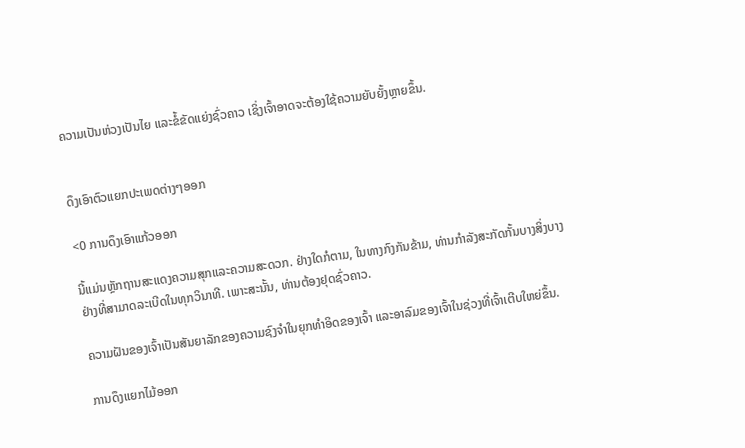ຄວາມເປັນຫ່ວງເປັນໄຍ ແລະຂໍ້ຂັດແຍ່ງຊົ່ວຄາວ ເຊິ່ງເຈົ້າອາດຈະຕ້ອງໃຊ້ຄວາມຍັບຍັ້ງຫຼາຍຂຶ້ນ.


ດຶງເອົາຕົວແຍກປະເພດຕ່າງໆອອກ

<0 ການດຶງເອົາແກ້ວອອກ

ນີ້ແມ່ນຫຼັກຖານສະແດງຄວາມສຸກແລະຄວາມສະດວກ. ຢ່າງໃດກໍຕາມ, ໃນທາງກົງກັນຂ້າມ, ທ່ານກໍາລັງສະກັດກັ້ນບາງສິ່ງບາງຢ່າງທີ່ສາມາດລະເບີດໃນທຸກວິນາທີ. ເພາະສະນັ້ນ, ທ່ານຕ້ອງຢຸດຊົ່ວຄາວ.

ຄວາມຝັນຂອງເຈົ້າເປັນສັນຍາລັກຂອງຄວາມຊົງຈຳໃນຍຸກທຳອິດຂອງເຈົ້າ ແລະອາລົມຂອງເຈົ້າໃນຊ່ວງທີ່ເຈົ້າເຕີບໃຫຍ່ຂຶ້ນ.

ການດຶງແຍກໄມ້ອອກ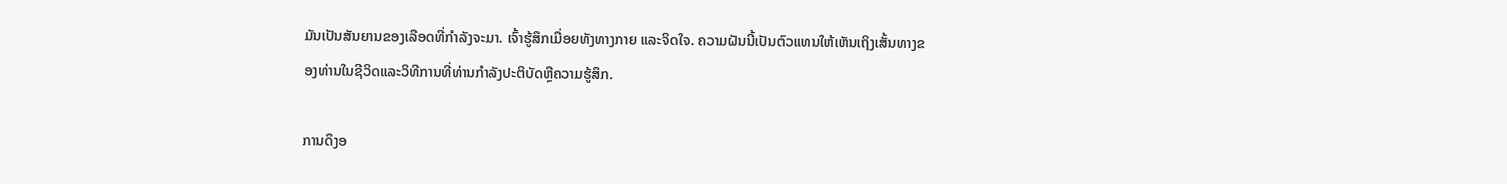ມັນເປັນສັນຍານຂອງເລືອດທີ່ກຳລັງຈະມາ. ເຈົ້າຮູ້ສຶກເມື່ອຍທັງທາງກາຍ ແລະຈິດໃຈ. ຄວາມຝັນນີ້ເປັນຕົວແທນໃຫ້ເຫັນເຖິງເສັ້ນທາງຂອງທ່ານໃນຊີວິດແລະວິທີການທີ່ທ່ານກໍາລັງປະຕິບັດຫຼືຄວາມຮູ້ສຶກ.

ການດຶງອ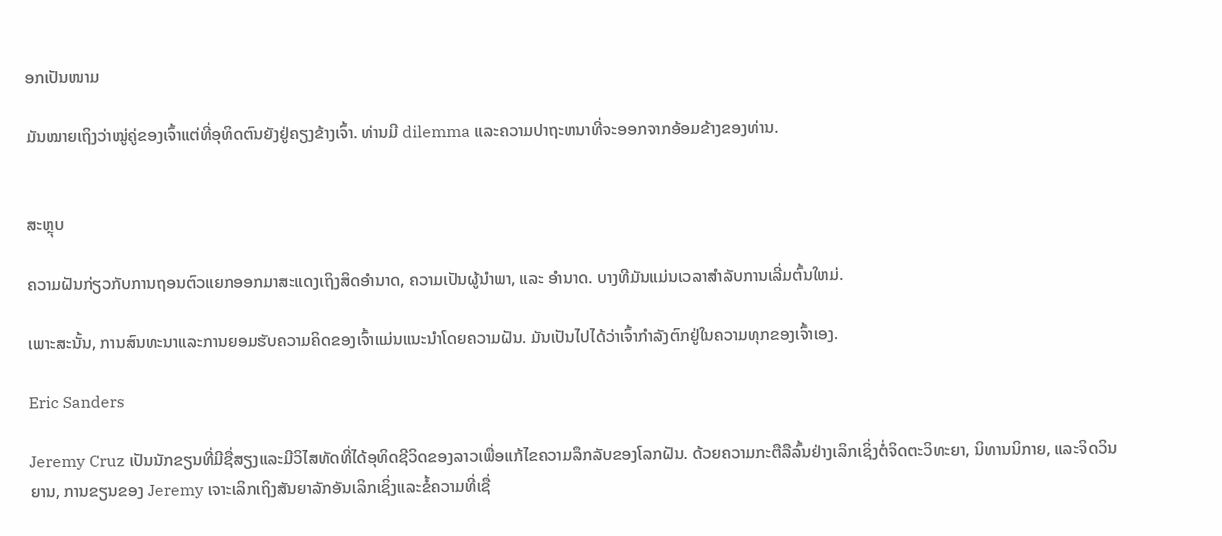ອກເປັນໜາມ

ມັນໝາຍເຖິງວ່າໝູ່ຄູ່ຂອງເຈົ້າແຕ່ທີ່ອຸທິດຕົນຍັງຢູ່ຄຽງຂ້າງເຈົ້າ. ທ່ານມີ dilemma ແລະຄວາມປາຖະຫນາທີ່ຈະອອກຈາກອ້ອມຂ້າງຂອງທ່ານ.


ສະຫຼຸບ

ຄວາມຝັນກ່ຽວກັບການຖອນຕົວແຍກອອກມາສະແດງເຖິງສິດອຳນາດ, ຄວາມເປັນຜູ້ນຳພາ, ແລະ ອຳນາດ. ບາງທີມັນແມ່ນເວລາສໍາລັບການເລີ່ມຕົ້ນໃຫມ່.

ເພາະສະນັ້ນ, ການສົນທະນາແລະການຍອມຮັບຄວາມຄິດຂອງເຈົ້າແມ່ນແນະນໍາໂດຍຄວາມຝັນ. ມັນເປັນໄປໄດ້ວ່າເຈົ້າກໍາລັງຕົກຢູ່ໃນຄວາມທຸກຂອງເຈົ້າເອງ.

Eric Sanders

Jeremy Cruz ເປັນນັກຂຽນທີ່ມີຊື່ສຽງແລະມີວິໄສທັດທີ່ໄດ້ອຸທິດຊີວິດຂອງລາວເພື່ອແກ້ໄຂຄວາມລຶກລັບຂອງໂລກຝັນ. ດ້ວຍຄວາມກະຕືລືລົ້ນຢ່າງເລິກເຊິ່ງຕໍ່ຈິດຕະວິທະຍາ, ນິທານນິກາຍ, ແລະຈິດວິນຍານ, ການຂຽນຂອງ Jeremy ເຈາະເລິກເຖິງສັນຍາລັກອັນເລິກເຊິ່ງແລະຂໍ້ຄວາມທີ່ເຊື່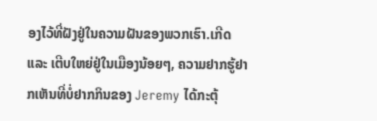ອງໄວ້ທີ່ຝັງຢູ່ໃນຄວາມຝັນຂອງພວກເຮົາ.ເກີດ ແລະ ເຕີບໃຫຍ່ຢູ່ໃນເມືອງນ້ອຍໆ, ຄວາມຢາກຮູ້ຢາກເຫັນທີ່ບໍ່ຢາກກິນຂອງ Jeremy ໄດ້ກະຕຸ້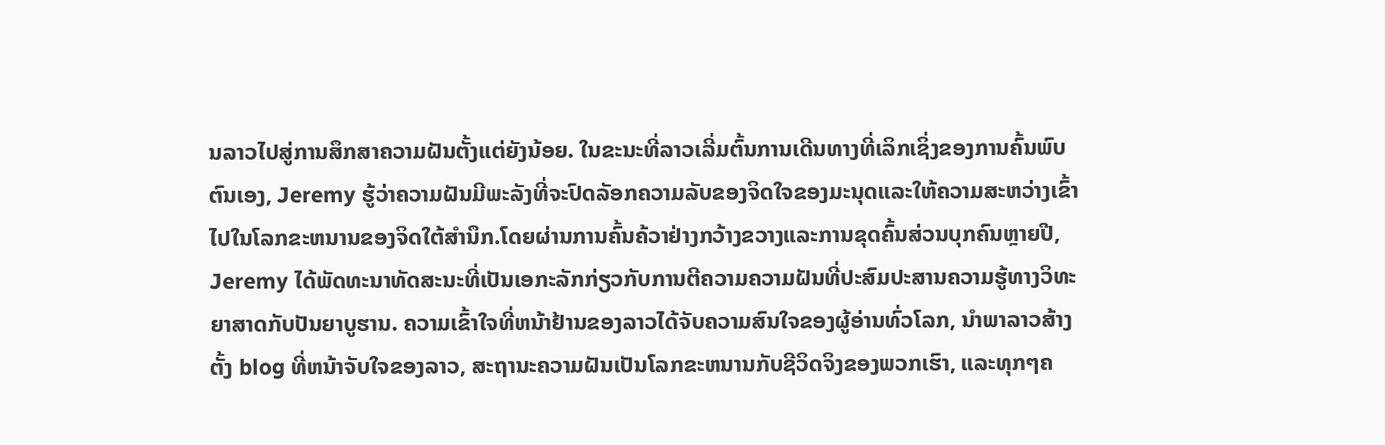ນລາວໄປສູ່ການສຶກສາຄວາມຝັນຕັ້ງແຕ່ຍັງນ້ອຍ. ໃນຂະນະທີ່ລາວເລີ່ມຕົ້ນການເດີນທາງທີ່ເລິກເຊິ່ງຂອງການຄົ້ນພົບຕົນເອງ, Jeremy ຮູ້ວ່າຄວາມຝັນມີພະລັງທີ່ຈະປົດລັອກຄວາມລັບຂອງຈິດໃຈຂອງມະນຸດແລະໃຫ້ຄວາມສະຫວ່າງເຂົ້າໄປໃນໂລກຂະຫນານຂອງຈິດໃຕ້ສໍານຶກ.ໂດຍຜ່ານການຄົ້ນຄ້ວາຢ່າງກວ້າງຂວາງແລະການຂຸດຄົ້ນສ່ວນບຸກຄົນຫຼາຍປີ, Jeremy ໄດ້ພັດທະນາທັດສະນະທີ່ເປັນເອກະລັກກ່ຽວກັບການຕີຄວາມຄວາມຝັນທີ່ປະສົມປະສານຄວາມຮູ້ທາງວິທະຍາສາດກັບປັນຍາບູຮານ. ຄວາມເຂົ້າໃຈທີ່ຫນ້າຢ້ານຂອງລາວໄດ້ຈັບຄວາມສົນໃຈຂອງຜູ້ອ່ານທົ່ວໂລກ, ນໍາພາລາວສ້າງຕັ້ງ blog ທີ່ຫນ້າຈັບໃຈຂອງລາວ, ສະຖານະຄວາມຝັນເປັນໂລກຂະຫນານກັບຊີວິດຈິງຂອງພວກເຮົາ, ແລະທຸກໆຄ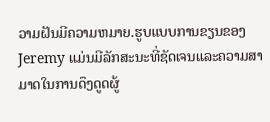ວາມຝັນມີຄວາມຫມາຍ.ຮູບແບບການຂຽນຂອງ Jeremy ແມ່ນມີລັກສະນະທີ່ຊັດເຈນແລະຄວາມສາມາດໃນການດຶງດູດຜູ້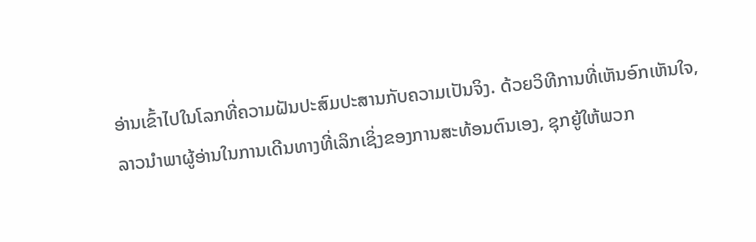ອ່ານເຂົ້າໄປໃນໂລກທີ່ຄວາມຝັນປະສົມປະສານກັບຄວາມເປັນຈິງ. ດ້ວຍວິທີການທີ່ເຫັນອົກເຫັນໃຈ, ລາວນໍາພາຜູ້ອ່ານໃນການເດີນທາງທີ່ເລິກເຊິ່ງຂອງການສະທ້ອນຕົນເອງ, ຊຸກຍູ້ໃຫ້ພວກ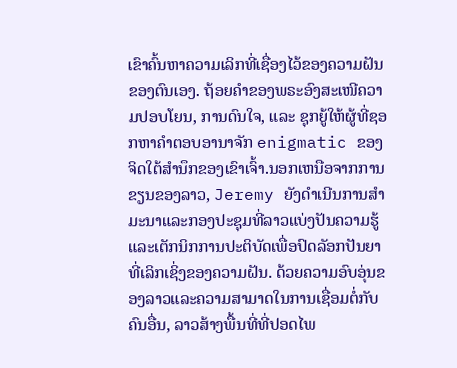ເຂົາຄົ້ນຫາຄວາມເລິກທີ່ເຊື່ອງໄວ້ຂອງຄວາມຝັນຂອງຕົນເອງ. ຖ້ອຍຄຳຂອງພຣະອົງສະເໜີຄວາມປອບໂຍນ, ການດົນໃຈ, ແລະ ຊຸກຍູ້ໃຫ້ຜູ້ທີ່ຊອກຫາຄຳຕອບອານາຈັກ enigmatic ຂອງຈິດໃຕ້ສໍານຶກຂອງເຂົາເຈົ້າ.ນອກເຫນືອຈາກການຂຽນຂອງລາວ, Jeremy ຍັງດໍາເນີນການສໍາມະນາແລະກອງປະຊຸມທີ່ລາວແບ່ງປັນຄວາມຮູ້ແລະເຕັກນິກການປະຕິບັດເພື່ອປົດລັອກປັນຍາທີ່ເລິກເຊິ່ງຂອງຄວາມຝັນ. ດ້ວຍຄວາມອົບອຸ່ນຂອງລາວແລະຄວາມສາມາດໃນການເຊື່ອມຕໍ່ກັບຄົນອື່ນ, ລາວສ້າງພື້ນທີ່ທີ່ປອດໄພ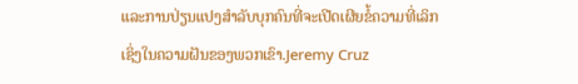ແລະການປ່ຽນແປງສໍາລັບບຸກຄົນທີ່ຈະເປີດເຜີຍຂໍ້ຄວາມທີ່ເລິກເຊິ່ງໃນຄວາມຝັນຂອງພວກເຂົາ.Jeremy Cruz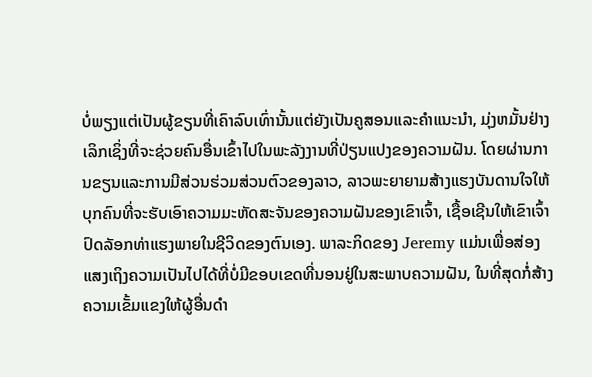ບໍ່ພຽງແຕ່ເປັນຜູ້ຂຽນທີ່ເຄົາລົບເທົ່ານັ້ນແຕ່ຍັງເປັນຄູສອນແລະຄໍາແນະນໍາ, ມຸ່ງຫມັ້ນຢ່າງເລິກເຊິ່ງທີ່ຈະຊ່ວຍຄົນອື່ນເຂົ້າໄປໃນພະລັງງານທີ່ປ່ຽນແປງຂອງຄວາມຝັນ. ໂດຍຜ່ານການຂຽນແລະການມີສ່ວນຮ່ວມສ່ວນຕົວຂອງລາວ, ລາວພະຍາຍາມສ້າງແຮງບັນດານໃຈໃຫ້ບຸກຄົນທີ່ຈະຮັບເອົາຄວາມມະຫັດສະຈັນຂອງຄວາມຝັນຂອງເຂົາເຈົ້າ, ເຊື້ອເຊີນໃຫ້ເຂົາເຈົ້າປົດລັອກທ່າແຮງພາຍໃນຊີວິດຂອງຕົນເອງ. ພາລະກິດຂອງ Jeremy ແມ່ນເພື່ອສ່ອງແສງເຖິງຄວາມເປັນໄປໄດ້ທີ່ບໍ່ມີຂອບເຂດທີ່ນອນຢູ່ໃນສະພາບຄວາມຝັນ, ໃນທີ່ສຸດກໍ່ສ້າງຄວາມເຂັ້ມແຂງໃຫ້ຜູ້ອື່ນດໍາ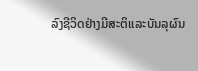ລົງຊີວິດຢ່າງມີສະຕິແລະບັນລຸຜົນ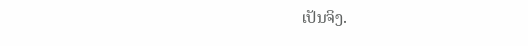ເປັນຈິງ.